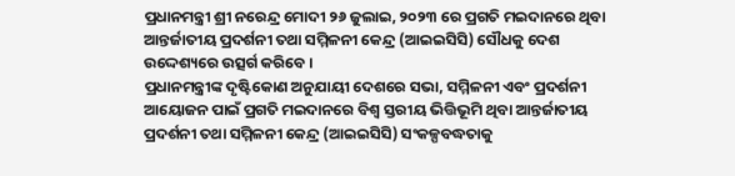ପ୍ରଧାନମନ୍ତ୍ରୀ ଶ୍ରୀ ନରେନ୍ଦ୍ର ମୋଦୀ ୨୬ ଜୁଲାଇ, ୨୦୨୩ ରେ ପ୍ରଗତି ମଇଦାନରେ ଥିବା ଆନ୍ତର୍ଜାତୀୟ ପ୍ରଦର୍ଶନୀ ତଥା ସମ୍ମିଳନୀ କେନ୍ଦ୍ର (ଆଇଇସିସି) ସୌଧକୁ ଦେଶ ଉଦ୍ଦେଶ୍ୟରେ ଉତ୍ସର୍ଗ କରିବେ ।
ପ୍ରଧାନମନ୍ତ୍ରୀଙ୍କ ଦୃଷ୍ଟିକୋଣ ଅନୁଯାୟୀ ଦେଶରେ ସଭା, ସମ୍ମିଳନୀ ଏବଂ ପ୍ରଦର୍ଶନୀ ଆୟୋଜନ ପାଇଁ ପ୍ରଗତି ମଇଦାନରେ ବିଶ୍ୱ ସ୍ତରୀୟ ଭିତ୍ତିଭୂମି ଥିବା ଆନ୍ତର୍ଜାତୀୟ ପ୍ରଦର୍ଶନୀ ତଥା ସମ୍ମିଳନୀ କେନ୍ଦ୍ର (ଆଇଇସିସି) ସଂକଳ୍ପବଦ୍ଧତାକୁ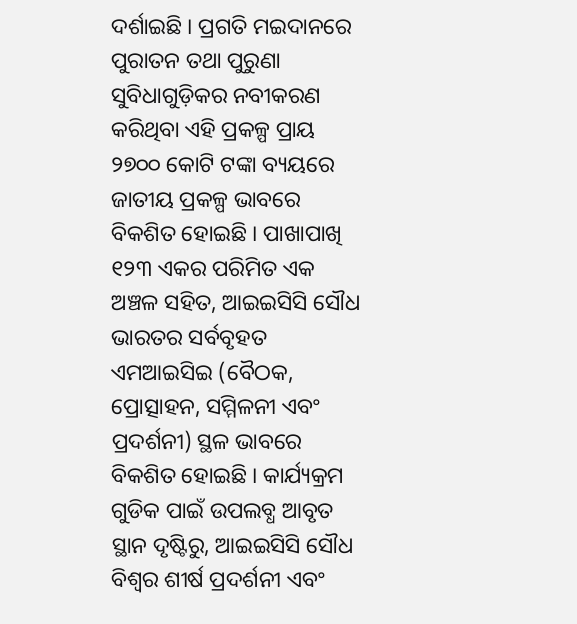ଦର୍ଶାଇଛି । ପ୍ରଗତି ମଇଦାନରେ ପୁରାତନ ତଥା ପୁରୁଣା ସୁବିଧାଗୁଡ଼ିକର ନବୀକରଣ କରିଥିବା ଏହି ପ୍ରକଳ୍ପ ପ୍ରାୟ ୨୭୦୦ କୋଟି ଟଙ୍କା ବ୍ୟୟରେ ଜାତୀୟ ପ୍ରକଳ୍ପ ଭାବରେ ବିକଶିତ ହୋଇଛି । ପାଖାପାଖି ୧୨୩ ଏକର ପରିମିତ ଏକ ଅଞ୍ଚଳ ସହିତ, ଆଇଇସିସି ସୌଧ ଭାରତର ସର୍ବବୃହତ ଏମଆଇସିଇ (ବୈଠକ, ପ୍ରୋତ୍ସାହନ, ସମ୍ମିଳନୀ ଏବଂ ପ୍ରଦର୍ଶନୀ) ସ୍ଥଳ ଭାବରେ ବିକଶିତ ହୋଇଛି । କାର୍ଯ୍ୟକ୍ରମ ଗୁଡିକ ପାଇଁ ଉପଲବ୍ଧ ଆବୃତ ସ୍ଥାନ ଦୃଷ୍ଟିରୁ, ଆଇଇସିସି ସୌଧ ବିଶ୍ୱର ଶୀର୍ଷ ପ୍ରଦର୍ଶନୀ ଏବଂ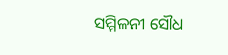ସମ୍ମିଳନୀ ସୌଧ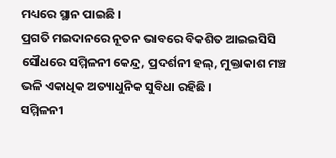ମଧ୍ୟରେ ସ୍ଥାନ ପାଇଛି ।
ପ୍ରଗତି ମଇଦାନରେ ନୂତନ ଭାବରେ ବିକଶିତ ଆଇଇସିସି ସୌଧରେ ସମ୍ମିଳନୀ କେନ୍ଦ୍ର, ପ୍ରଦର୍ଶନୀ ହଲ୍, ମୁକ୍ତାକାଶ ମଞ୍ଚ ଭଳି ଏକାଧିକ ଅତ୍ୟାଧୁନିକ ସୁବିଧା ରହିଛି ।
ସମ୍ମିଳନୀ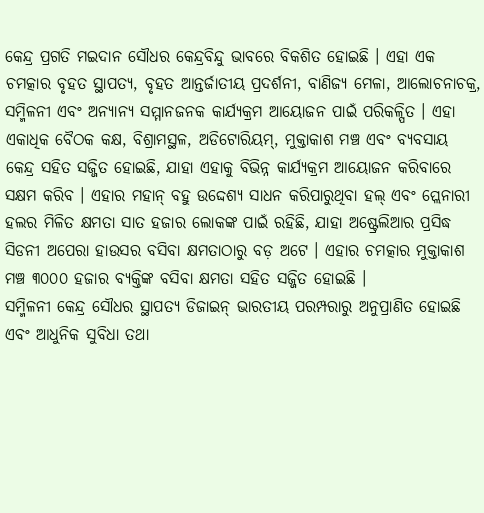କେନ୍ଦ୍ର ପ୍ରଗତି ମଇଦାନ ସୌଧର କେନ୍ଦ୍ରବିନ୍ଦୁ ଭାବରେ ବିକଶିତ ହୋଇଛି । ଏହା ଏକ ଚମତ୍କାର ବୃହତ ସ୍ଥାପତ୍ୟ, ବୃହତ ଆନ୍ତର୍ଜାତୀୟ ପ୍ରଦର୍ଶନୀ, ବାଣିଜ୍ୟ ମେଳା, ଆଲୋଚନାଚକ୍ର, ସମ୍ମିଳନୀ ଏବଂ ଅନ୍ୟାନ୍ୟ ସମ୍ମାନଜନକ କାର୍ଯ୍ୟକ୍ରମ ଆୟୋଜନ ପାଇଁ ପରିକଳ୍ପିତ । ଏହା ଏକାଧିକ ବୈଠକ କକ୍ଷ, ବିଶ୍ରାମସ୍ଥଳ, ଅଡିଟୋରିୟମ୍, ମୁକ୍ତାକାଶ ମଞ୍ଚ ଏବଂ ବ୍ୟବସାୟ କେନ୍ଦ୍ର ସହିତ ସଜ୍ଜିତ ହୋଇଛି, ଯାହା ଏହାକୁ ବିଭିନ୍ନ କାର୍ଯ୍ୟକ୍ରମ ଆୟୋଜନ କରିବାରେ ସକ୍ଷମ କରିବ । ଏହାର ମହାନ୍ ବହୁ ଉଦ୍ଦେଶ୍ୟ ସାଧନ କରିପାରୁଥିବା ହଲ୍ ଏବଂ ପ୍ଲେନାରୀ ହଲର ମିଳିତ କ୍ଷମତା ସାତ ହଜାର ଲୋକଙ୍କ ପାଇଁ ରହିଛି, ଯାହା ଅଷ୍ଟ୍ରେଲିଆର ପ୍ରସିଦ୍ଧ ସିଡନୀ ଅପେରା ହାଉସର ବସିବା କ୍ଷମତାଠାରୁ ବଡ଼ ଅଟେ । ଏହାର ଚମତ୍କାର ମୁକ୍ତାକାଶ ମଞ୍ଚ ୩୦୦୦ ହଜାର ବ୍ୟକ୍ତିଙ୍କ ବସିବା କ୍ଷମତା ସହିତ ସଜ୍ଜିତ ହୋଇଛି ।
ସମ୍ମିଳନୀ କେନ୍ଦ୍ର ସୌଧର ସ୍ଥାପତ୍ୟ ଡିଜାଇନ୍ ଭାରତୀୟ ପରମ୍ପରାରୁ ଅନୁପ୍ରାଣିତ ହୋଇଛି ଏବଂ ଆଧୁନିକ ସୁବିଧା ତଥା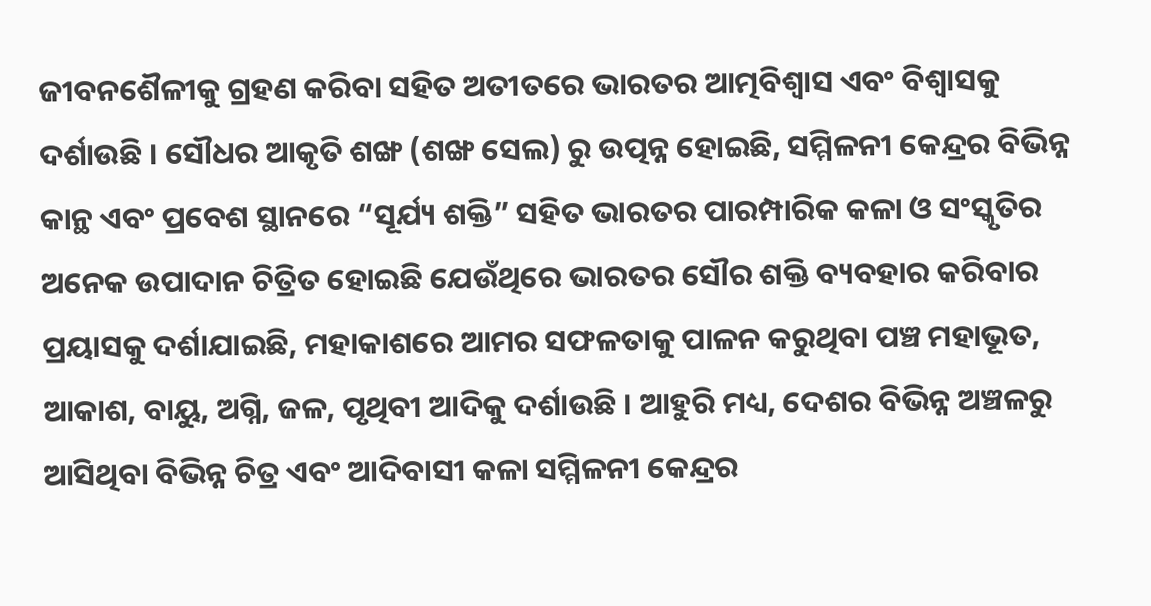ଜୀବନଶୈଳୀକୁ ଗ୍ରହଣ କରିବା ସହିତ ଅତୀତରେ ଭାରତର ଆତ୍ମବିଶ୍ୱାସ ଏବଂ ବିଶ୍ୱାସକୁ ଦର୍ଶାଉଛି । ସୌଧର ଆକୃତି ଶଙ୍ଖ (ଶଙ୍ଖ ସେଲ) ରୁ ଉତ୍ପନ୍ନ ହୋଇଛି, ସମ୍ମିଳନୀ କେନ୍ଦ୍ରର ବିଭିନ୍ନ କାନ୍ଥ ଏବଂ ପ୍ରବେଶ ସ୍ଥାନରେ “ସୂର୍ଯ୍ୟ ଶକ୍ତି” ସହିତ ଭାରତର ପାରମ୍ପାରିକ କଳା ଓ ସଂସ୍କୃତିର ଅନେକ ଉପାଦାନ ଚିତ୍ରିତ ହୋଇଛି ଯେଉଁଥିରେ ଭାରତର ସୌର ଶକ୍ତି ବ୍ୟବହାର କରିବାର ପ୍ରୟାସକୁ ଦର୍ଶାଯାଇଛି, ମହାକାଶରେ ଆମର ସଫଳତାକୁ ପାଳନ କରୁଥିବା ପଞ୍ଚ ମହାଭୂତ, ଆକାଶ, ବାୟୁ, ଅଗ୍ନି, ଜଳ, ପୃଥିବୀ ଆଦିକୁ ଦର୍ଶାଉଛି । ଆହୁରି ମଧ୍ୟ, ଦେଶର ବିଭିନ୍ନ ଅଞ୍ଚଳରୁ ଆସିଥିବା ବିଭିନ୍ନ ଚିତ୍ର ଏବଂ ଆଦିବାସୀ କଳା ସମ୍ମିଳନୀ କେନ୍ଦ୍ରର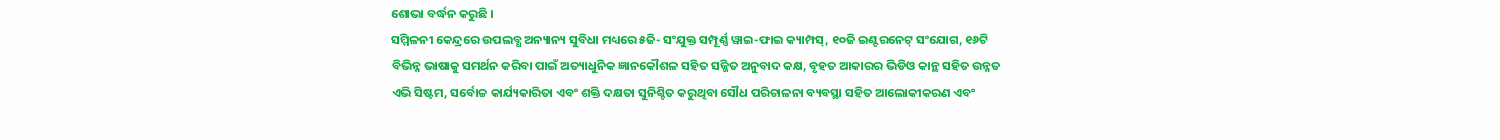ଶୋଭା ବର୍ଦ୍ଧନ କରୁଛି ।
ସମ୍ମିଳନୀ କେନ୍ଦ୍ରରେ ଉପଲବ୍ଧ ଅନ୍ୟାନ୍ୟ ସୁବିଧା ମଧ୍ୟରେ ୫ଜି- ସଂଯୁକ୍ତ ସମ୍ପୂର୍ଣ୍ଣ ୱାଇ-ଫାଇ କ୍ୟାମ୍ପସ୍, ୧୦ଜି ଇଣ୍ଟରନେଟ୍ ସଂଯୋଗ, ୧୬ଟି ବିଭିନ୍ନ ଭାଷାକୁ ସମର୍ଥନ କରିବା ପାଇଁ ଅତ୍ୟାଧୁନିକ ଜ୍ଞାନକୌଶଳ ସହିତ ସଜ୍ଜିତ ଅନୁବାଦ କକ୍ଷ, ବୃହତ ଆକାରର ଭିଡିଓ କାନ୍ଥ ସହିତ ଉନ୍ନତ ଏଭି ସିଷ୍ଟମ, ସର୍ବୋଚ୍ଚ କାର୍ଯ୍ୟକାରିତା ଏବଂ ଶକ୍ତି ଦକ୍ଷତା ସୁନିଶ୍ଚିତ କରୁଥିବା ସୌଧ ପରିଚାଳନା ବ୍ୟବସ୍ଥା ସହିତ ଆଲୋକୀକରଣ ଏବଂ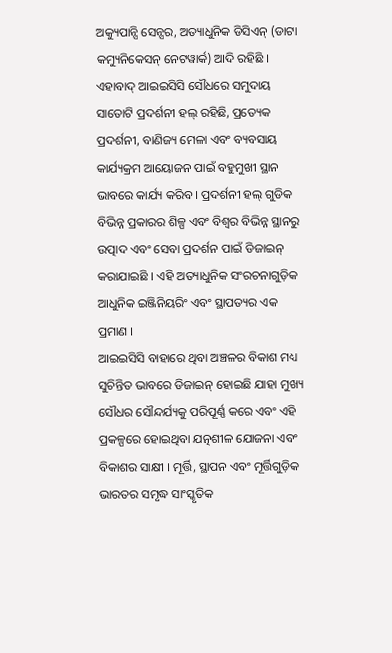ଅକ୍ୟୁପାନ୍ସି ସେନ୍ସର, ଅତ୍ୟାଧୁନିକ ଡିସିଏନ୍ (ଡାଟା କମ୍ୟୁନିକେସନ୍ ନେଟୱାର୍କ) ଆଦି ରହିଛି ।
ଏହାବାଦ୍ ଆଇଇସିସି ସୌଧରେ ସମୁଦାୟ ସାତୋଟି ପ୍ରଦର୍ଶନୀ ହଲ୍ ରହିଛି, ପ୍ରତ୍ୟେକ ପ୍ରଦର୍ଶନୀ, ବାଣିଜ୍ୟ ମେଳା ଏବଂ ବ୍ୟବସାୟ କାର୍ଯ୍ୟକ୍ରମ ଆୟୋଜନ ପାଇଁ ବହୁମୁଖୀ ସ୍ଥାନ ଭାବରେ କାର୍ଯ୍ୟ କରିବ । ପ୍ରଦର୍ଶନୀ ହଲ୍ ଗୁଡିକ ବିଭିନ୍ନ ପ୍ରକାରର ଶିଳ୍ପ ଏବଂ ବିଶ୍ୱର ବିଭିନ୍ନ ସ୍ଥାନରୁ ଉତ୍ପାଦ ଏବଂ ସେବା ପ୍ରଦର୍ଶନ ପାଇଁ ଡିଜାଇନ୍ କରାଯାଇଛି । ଏହି ଅତ୍ୟାଧୁନିକ ସଂରଚନାଗୁଡ଼ିକ ଆଧୁନିକ ଇଞ୍ଜିନିୟରିଂ ଏବଂ ସ୍ଥାପତ୍ୟର ଏକ ପ୍ରମାଣ ।
ଆଇଇସିସି ବାହାରେ ଥିବା ଅଞ୍ଚଳର ବିକାଶ ମଧ୍ୟ ସୁଚିନ୍ତିତ ଭାବରେ ଡିଜାଇନ୍ ହୋଇଛି ଯାହା ମୁଖ୍ୟ ସୌଧର ସୌନ୍ଦର୍ଯ୍ୟକୁ ପରିପୂର୍ଣ୍ଣ କରେ ଏବଂ ଏହି ପ୍ରକଳ୍ପରେ ହୋଇଥିବା ଯତ୍ନଶୀଳ ଯୋଜନା ଏବଂ ବିକାଶର ସାକ୍ଷୀ । ମୂର୍ତ୍ତି, ସ୍ଥାପନ ଏବଂ ମୂର୍ତ୍ତିଗୁଡ଼ିକ ଭାରତର ସମୃଦ୍ଧ ସାଂସ୍କୃତିକ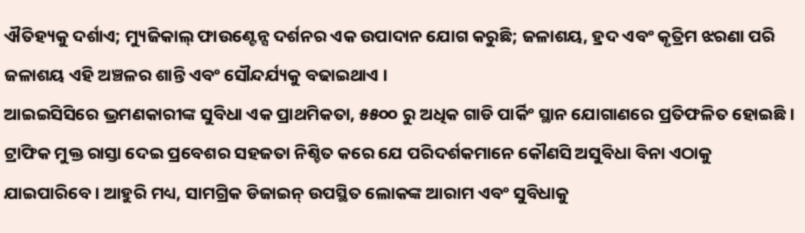ଐତିହ୍ୟକୁ ଦର୍ଶାଏ; ମ୍ୟୁଜିକାଲ୍ ଫାଉଣ୍ଟେନ୍ସ ଦର୍ଶନର ଏକ ଉପାଦାନ ଯୋଗ କରୁଛି; ଜଳାଶୟ, ହ୍ରଦ ଏବଂ କୃତ୍ରିମ ଝରଣା ପରି ଜଳାଶୟ ଏହି ଅଞ୍ଚଳର ଶାନ୍ତି ଏବଂ ସୌନ୍ଦର୍ଯ୍ୟକୁ ବଢାଇଥାଏ ।
ଆଇଇସିସିରେ ଭ୍ରମଣକାରୀଙ୍କ ସୁବିଧା ଏକ ପ୍ରାଥମିକତା, ୫୫୦୦ ରୁ ଅଧିକ ଗାଡି ପାର୍କିଂ ସ୍ଥାନ ଯୋଗାଣରେ ପ୍ରତିଫଳିତ ହୋଇଛି । ଟ୍ରାଫିକ ମୁକ୍ତ ରାସ୍ତା ଦେଇ ପ୍ରବେଶର ସହଜତା ନିଶ୍ଚିତ କରେ ଯେ ପରିଦର୍ଶକମାନେ କୌଣସି ଅସୁବିଧା ବିନା ଏଠାକୁ ଯାଇପାରିବେ । ଆହୁରି ମଧ୍ୟ, ସାମଗ୍ରିକ ଡିଜାଇନ୍ ଉପସ୍ଥିତ ଲୋକଙ୍କ ଆରାମ ଏବଂ ସୁବିଧାକୁ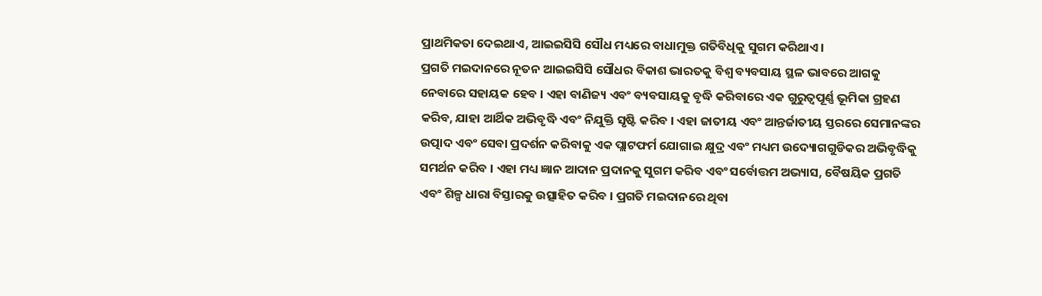ପ୍ରାଥମିକତା ଦେଇଥାଏ, ଆଇଇସିସି ସୌଧ ମଧ୍ୟରେ ବାଧାମୁକ୍ତ ଗତିବିଧିକୁ ସୁଗମ କରିଥାଏ ।
ପ୍ରଗତି ମଇଦାନରେ ନୂତନ ଆଇଇସିସି ସୌଧର ବିକାଶ ଭାରତକୁ ବିଶ୍ୱ ବ୍ୟବସାୟ ସ୍ଥଳ ଭାବରେ ଆଗକୁ ନେବାରେ ସହାୟକ ହେବ । ଏହା ବାଣିଜ୍ୟ ଏବଂ ବ୍ୟବସାୟକୁ ବୃଦ୍ଧି କରିବାରେ ଏକ ଗୁରୁତ୍ୱପୂର୍ଣ୍ଣ ଭୂମିକା ଗ୍ରହଣ କରିବ, ଯାହା ଆର୍ଥିକ ଅଭିବୃଦ୍ଧି ଏବଂ ନିଯୁକ୍ତି ସୃଷ୍ଟି କରିବ । ଏହା ଜାତୀୟ ଏବଂ ଆନ୍ତର୍ଜାତୀୟ ସ୍ତରରେ ସେମାନଙ୍କର ଉତ୍ପାଦ ଏବଂ ସେବା ପ୍ରଦର୍ଶନ କରିବାକୁ ଏକ ପ୍ଲାଟଫର୍ମ ଯୋଗାଇ କ୍ଷୁଦ୍ର ଏବଂ ମଧ୍ୟମ ଉଦ୍ୟୋଗଗୁଡିକର ଅଭିବୃଦ୍ଧିକୁ ସମର୍ଥନ କରିବ । ଏହା ମଧ୍ୟ ଜ୍ଞାନ ଆଦାନ ପ୍ରଦାନକୁ ସୁଗମ କରିବ ଏବଂ ସର୍ବୋତ୍ତମ ଅଭ୍ୟାସ, ବୈଷୟିକ ପ୍ରଗତି ଏବଂ ଶିଳ୍ପ ଧାରା ବିସ୍ତାରକୁ ଉତ୍ସାହିତ କରିବ । ପ୍ରଗତି ମଇଦାନରେ ଥିବା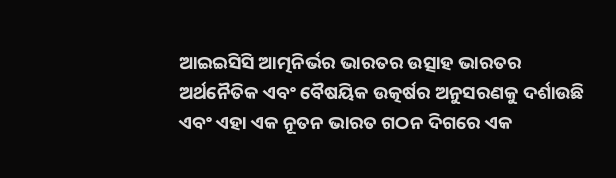ଆଇଇସିସି ଆତ୍ମନିର୍ଭର ଭାରତର ଉତ୍ସାହ ଭାରତର ଅର୍ଥନୈତିକ ଏବଂ ବୈଷୟିକ ଉତ୍କର୍ଷର ଅନୁସରଣକୁ ଦର୍ଶାଉଛି ଏବଂ ଏହା ଏକ ନୂତନ ଭାରତ ଗଠନ ଦିଗରେ ଏକ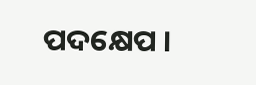ପଦକ୍ଷେପ ।